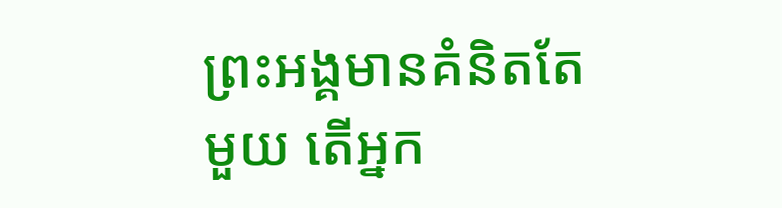ព្រះអង្គមានគំនិតតែមួយ តើអ្នក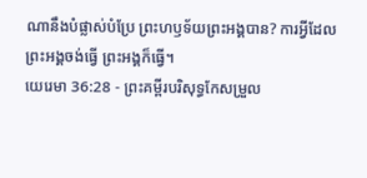ណានឹងបំផ្លាស់បំប្រែ ព្រះហឫទ័យព្រះអង្គបាន? ការអ្វីដែលព្រះអង្គចង់ធ្វើ ព្រះអង្គក៏ធ្វើ។
យេរេមា 36:28 - ព្រះគម្ពីរបរិសុទ្ធកែសម្រួល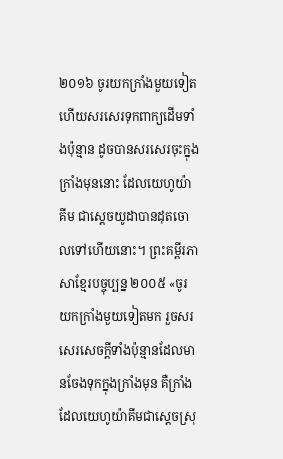២០១៦ ចូរយកក្រាំងមួយទៀត ហើយសរសេរទុកពាក្យដើមទាំងប៉ុន្មាន ដូចបានសរសេរចុះក្នុងក្រាំងមុននោះ ដែលយេហូយ៉ាគីម ជាស្តេចយូដាបានដុតចោលទៅហើយនោះ។ ព្រះគម្ពីរភាសាខ្មែរបច្ចុប្បន្ន ២០០៥ «ចូរយកក្រាំងមួយទៀតមក រួចសរសេរសេចក្ដីទាំងប៉ុន្មានដែលមានចែងទុកក្នុងក្រាំងមុន គឺក្រាំងដែលយេហូយ៉ាគីមជាស្ដេចស្រុ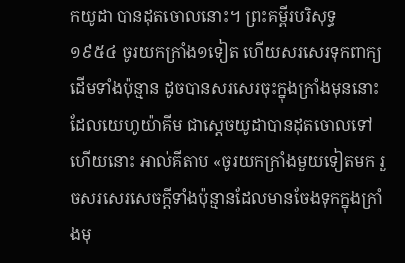កយូដា បានដុតចោលនោះ។ ព្រះគម្ពីរបរិសុទ្ធ ១៩៥៤ ចូរយកក្រាំង១ទៀត ហើយសរសេរទុកពាក្យដើមទាំងប៉ុន្មាន ដូចបានសរសេរចុះក្នុងក្រាំងមុននោះ ដែលយេហូយ៉ាគីម ជាស្តេចយូដាបានដុតចោលទៅហើយនោះ អាល់គីតាប «ចូរយកក្រាំងមួយទៀតមក រួចសរសេរសេចក្ដីទាំងប៉ុន្មានដែលមានចែងទុកក្នុងក្រាំងមុ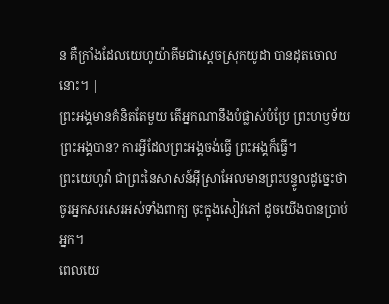ន គឺក្រាំងដែលយេហូយ៉ាគីមជាស្ដេចស្រុកយូដា បានដុតចោលនោះ។ |
ព្រះអង្គមានគំនិតតែមួយ តើអ្នកណានឹងបំផ្លាស់បំប្រែ ព្រះហឫទ័យព្រះអង្គបាន? ការអ្វីដែលព្រះអង្គចង់ធ្វើ ព្រះអង្គក៏ធ្វើ។
ព្រះយេហូវ៉ា ជាព្រះនៃសាសន៍អ៊ីស្រាអែលមានព្រះបន្ទូលដូច្នេះថា ចូរអ្នកសរសេរអស់ទាំងពាក្យ ចុះក្នុងសៀវភៅ ដូចយើងបានប្រាប់អ្នក។
ពេលយេ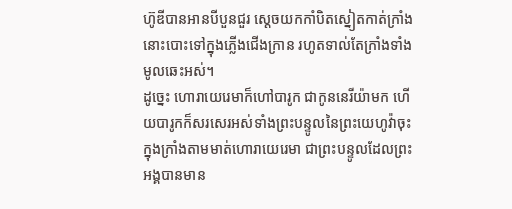ហ៊ូឌីបានអានបីបួនជួរ ស្ដេចយកកាំបិតស្នៀតកាត់ក្រាំងនោះបោះទៅក្នុងភ្លើងជើងក្រាន រហូតទាល់តែក្រាំងទាំងមូលឆេះអស់។
ដូច្នេះ ហោរាយេរេមាក៏ហៅបារូក ជាកូននេរីយ៉ាមក ហើយបារូកក៏សរសេរអស់ទាំងព្រះបន្ទូលនៃព្រះយេហូវ៉ាចុះក្នុងក្រាំងតាមមាត់ហោរាយេរេមា ជាព្រះបន្ទូលដែលព្រះអង្គបានមាន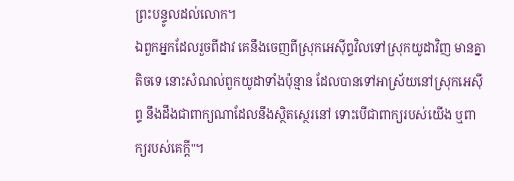ព្រះបន្ទូលដល់លោក។
ឯពួកអ្នកដែលរួចពីដាវ គេនឹងចេញពីស្រុកអេស៊ីព្ទវិលទៅស្រុកយូដាវិញ មានគ្នាតិចទេ នោះសំណល់ពួកយូដាទាំងប៉ុន្មាន ដែលបានទៅអាស្រ័យនៅស្រុកអេស៊ីព្ទ នឹងដឹងជាពាក្យណាដែលនឹងស្ថិតស្ថេរនៅ ទោះបើជាពាក្យរបស់យើង ឬពាក្យរបស់គេក្ដី"។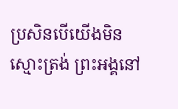ប្រសិនបើយើងមិនស្មោះត្រង់ ព្រះអង្គនៅ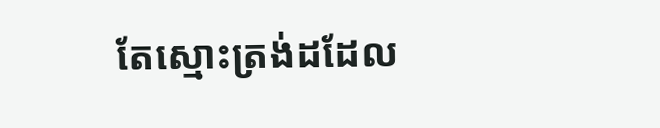តែស្មោះត្រង់ដដែល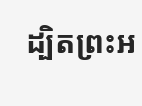ដ្បិតព្រះអ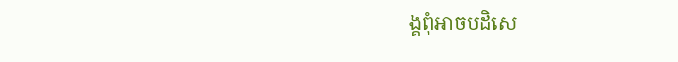ង្គពុំអាចបដិសេ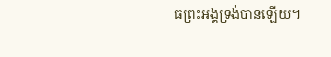ធព្រះអង្គទ្រង់បានឡើយ។